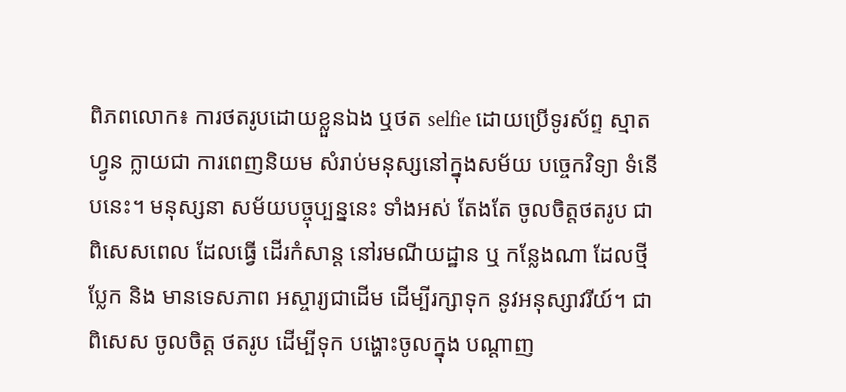ពិភពលោក៖ ការថតរូបដោយខ្លួនឯង ឬថត selfie ដោយប្រើទូរស័ព្ទ ស្មាតហ្វូន ក្លាយជា ការពេញនិយម សំរាប់មនុស្សនៅក្នុងសម័យ បច្ចេកវិទ្យា ទំនើបនេះ។ មនុស្សនា សម័យបច្ចុប្បន្ននេះ ទាំងអស់ តែងតែ ចូលចិត្តថតរូប ជាពិសេសពេល ដែលធ្វើ ដើរកំសាន្ត នៅរមណីយដ្ឋាន ឬ កន្លែងណា ដែលថ្មីប្លែក និង មានទេសភាព អស្ចារ្យជាដើម ដើម្បីរក្សាទុក នូវអនុស្សាវរីយ៍។ ជាពិសេស ចូលចិត្ត ថតរូប ដើម្បីទុក បង្ហោះចូលក្នុង បណ្តាញ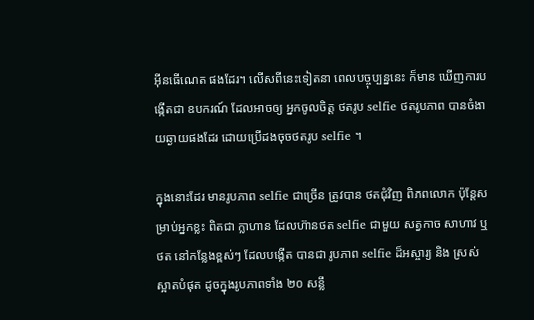អ៊ីនធើណេត ផងដែរ។ លើសពីនេះទៀតនា ពេលបច្ចុប្បន្ននេះ ក៏មាន ឃើញការបង្កើតជា ឧបករណ៍ ដែលអាចឲ្យ អ្នកចូលចិត្ត ថតរូប selfie ថតរូបភាព បានចំងាយឆ្ងាយផងដែរ ដោយប្រើដងចុចថតរូប selfie ។

ក្នុងនោះដែរ មានរូបភាព selfie ជាច្រើន ត្រូវបាន ថតជុំវិញ ពិភពលោក ប៉ុន្តែសម្រាប់អ្នកខ្លះ ពិតជា ក្លាហាន ដែលហ៊ានថត selfie ជាមួយ សត្វកាច សាហាវ ឬ ថត នៅកន្លែងខ្ពស់ៗ ដែលបង្កើត បានជា រូបភាព selfie ដ៏អស្ចារ្យ និង ស្រស់ស្អាតបំផុត ដូចក្នុងរូបភាពទាំង ២០ សន្លឹ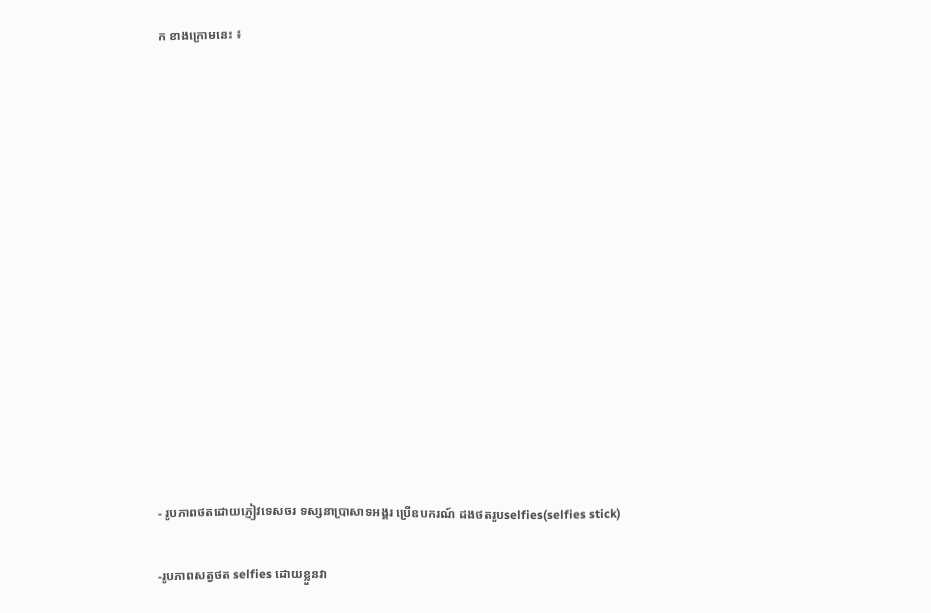ក ខាងក្រោមនេះ ៖














- រូបភាពថតដោយភ្ញៀវទេសចរ ទស្សនាប្រាសាទអង្គរ ប្រើឧបករណ៍ ដងថតរូបselfies(selfies stick)

-រូបភាពសត្វថត selfies ដោយខ្លួនវា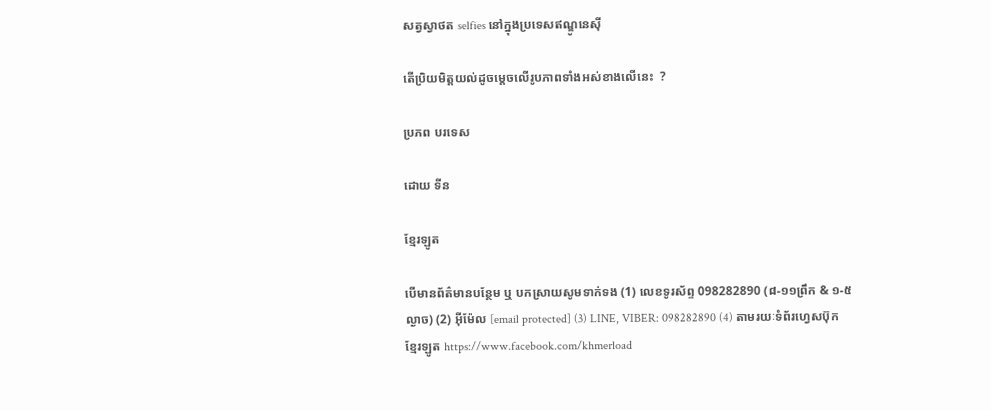សត្វស្វាថត selfies នៅក្នុងប្រទេសឥណ្ឌូនេស៊ី

តើប្រិយមិត្តយល់ដូចម្តេចលើរូបភាពទាំងអស់ខាងលើនេះ  ?

ប្រភព បរទេស

ដោយ ទីន

ខ្មែរឡូត

បើមានព័ត៌មានបន្ថែម ឬ បកស្រាយសូមទាក់ទង (1) លេខទូរស័ព្ទ 098282890 (៨-១១ព្រឹក & ១-៥ល្ងាច) (2) អ៊ីម៉ែល [email protected] (3) LINE, VIBER: 098282890 (4) តាមរយៈទំព័រហ្វេសប៊ុកខ្មែរឡូត https://www.facebook.com/khmerload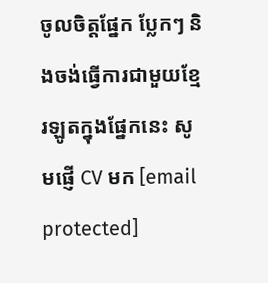ចូលចិត្តផ្នែក ប្លែកៗ និងចង់ធ្វើការជាមួយខ្មែរឡូតក្នុងផ្នែកនេះ សូមផ្ញើ CV មក [email protected]